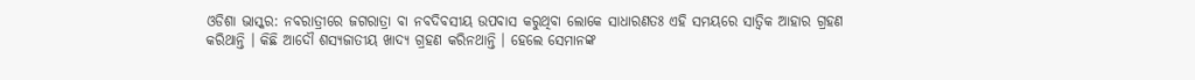ଓଡିଶା ଭାସ୍କର: ନବରାତ୍ରୀରେ ଜଗରାତ୍ରା ବା ନବଦିବସୀୟ ଉପବାସ କରୁଥିବା ଲୋକେ ସାଧାରଣତଃ ଏହି ସମୟରେ ସାତ୍ୱିକ ଆହାର ଗ୍ରହଣ କରିଥାନ୍ତି । କିଛି ଆଦୌ ଶସ୍ୟଜାତୀୟ ଖାଦ୍ୟ ଗ୍ରହଣ କରିନଥାନ୍ତି । ହେଲେ ସେମାନଙ୍କ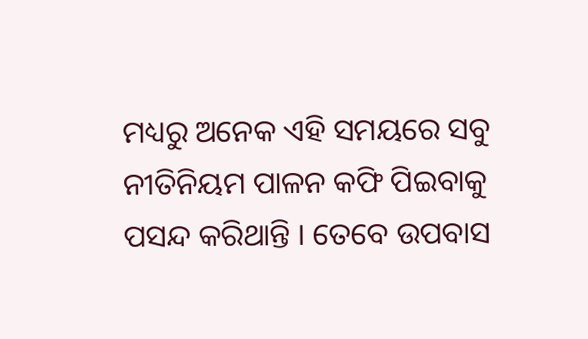ମଧ୍ୟରୁ ଅନେକ ଏହି ସମୟରେ ସବୁ ନୀତିନିୟମ ପାଳନ କଫି ପିଇବାକୁ ପସନ୍ଦ କରିଥାନ୍ତି । ତେବେ ଉପବାସ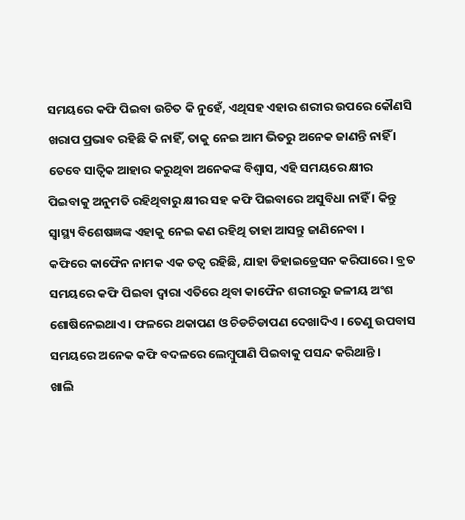ସମୟରେ କଫି ପିଇବା ଉଚିତ କି ନୁହେଁ, ଏଥିସହ ଏହାର ଶରୀର ଉପରେ କୌଣସି ଖରାପ ପ୍ରଭାବ ରହିଛି କି ନାହିଁ, ତାକୁ ନେଇ ଆମ ଭିତରୁ ଅନେକ ଜାଣନ୍ତି ନାହିଁ ।
ତେବେ ସାତ୍ୱିକ ଆହାର କରୁଥିବା ଅନେକଙ୍କ ବିଶ୍ୱାସ, ଏହି ସମୟରେ କ୍ଷୀର ପିଇବାକୁ ଅନୁମତି ରହିଥିବାରୁ କ୍ଷୀର ସହ କଫି ପିଇବାରେ ଅସୁବିଧା ନାହିଁ । କିନ୍ତୁ ସ୍ୱାସ୍ଥ୍ୟ ବିଶେଷଜ୍ଞଙ୍କ ଏହାକୁ ନେଇ କଣ ରହିଥି ତାହା ଆସନ୍ତୁ ଜାଣିନେବା ।
କଫିରେ କାଫୈନ ନାମକ ଏକ ତତ୍ୱ ରହିଛି, ଯାହା ଡିହାଇଡ୍ରେସନ କରିପାରେ । ବ୍ରତ ସମୟରେ କଫି ପିଇବା ଦ୍ୱାରା ଏତିରେ ଥିବା କାଫୈନ ଶରୀରରୁ ଜଳୀୟ ଅଂଶ ଶୋଷିନେଇଥାଏ । ଫଳରେ ଥକାପଣ ଓ ଚିଡଚିଡାପଣ ଦେଖାଦିଏ । ତେଣୁ ଉପବାସ ସମୟରେ ଅନେକ କଫି ବଦଳରେ ଲେମ୍ବୁପାଣି ପିଇବାକୁ ପସନ୍ଦ କରିଥାନ୍ତି ।
ଖାଲି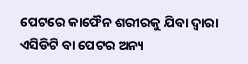ପେଟରେ କାଫୈନ ଶରୀରକୁ ଯିବା ଦ୍ୱାରା ଏସିଡିଟି ବା ପେଟର ଅନ୍ୟ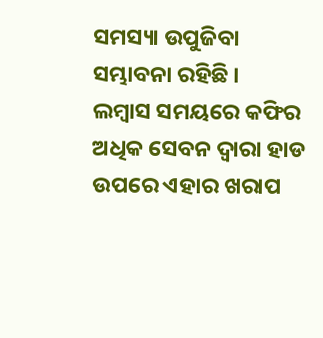ସମସ୍ୟା ଉପୁଜିବା ସମ୍ଭାବନା ରହିଛି ।
ଲମ୍ବାସ ସମୟରେ କଫିର ଅଧିକ ସେବନ ଦ୍ୱାରା ହାଡ ଉପରେ ଏହାର ଖରାପ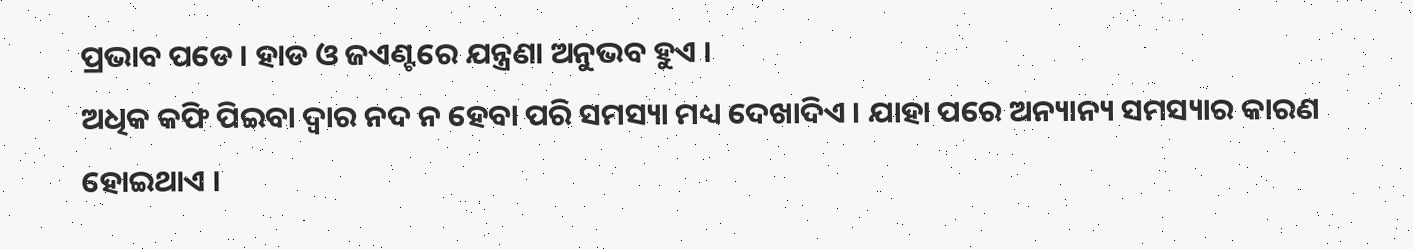ପ୍ରଭାବ ପଡେ । ହାଡ ଓ ଜଏଣ୍ଟରେ ଯନ୍ତ୍ରଣା ଅନୁଭବ ହୁଏ ।
ଅଧିକ କଫି ପିଇବା ଦ୍ୱାର ନଦ ନ ହେବା ପରି ସମସ୍ୟା ମଧ୍ୟ ଦେଖାଦିଏ । ଯାହା ପରେ ଅନ୍ୟାନ୍ୟ ସମସ୍ୟାର କାରଣ ହୋଇଥାଏ ।